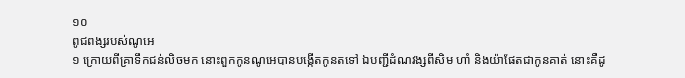១០
ពូជពង្សរបស់ណូអេ
១ ក្រោយពីគ្រាទឹកជន់លិចមក នោះពួកកូនណូអេបានបង្កើតកូនតទៅ ឯបញ្ជីដំណវង្សពីសិម ហាំ និងយ៉ាផែតជាកូនគាត់ នោះគឺដូ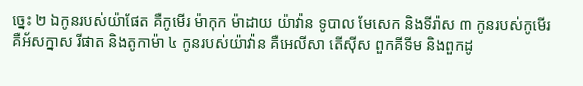ច្នេះ ២ ឯកូនរបស់យ៉ាផែត គឺកូមើរ ម៉ាកុក ម៉ាដាយ យ៉ាវ៉ាន ទូបាល មែសេក និងទីរ៉ាស ៣ កូនរបស់កូមើរ គឺអ័សក្នាស រីផាត និងតូកាម៉ា ៤ កូនរបស់យ៉ាវ៉ាន គឺអេលីសា តើស៊ីស ពួកគីទីម និងពួកដូ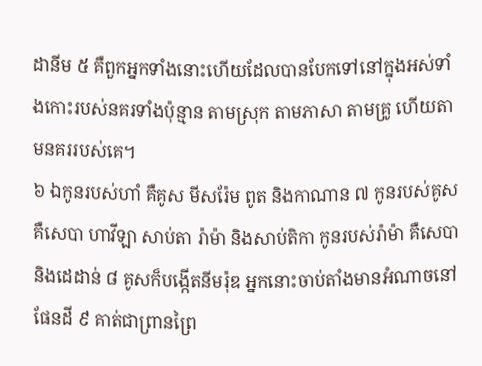ដានីម ៥ គឺពួកអ្នកទាំងនោះហើយដែលបានបែកទៅនៅក្នុងអស់ទាំងកោះរបស់នគរទាំងប៉ុន្មាន តាមស្រុក តាមភាសា តាមគ្រូ ហើយតាមនគររបស់គេ។
៦ ឯកូនរបស់ហាំ គឺគូស មីសរ៉ែម ពូត និងកាណាន ៧ កូនរបស់គូស គឺសេបា ហាវីឡា សាប់តា រ៉ាម៉ា និងសាប់តិកា កូនរបស់រ៉ាម៉ា គឺសេបា និងដេដាន់ ៨ គូសក៏បង្កើតនីមរ៉ុឌ អ្នកនោះចាប់តាំងមានអំណាចនៅផែនដី ៩ គាត់ជាព្រានព្រៃ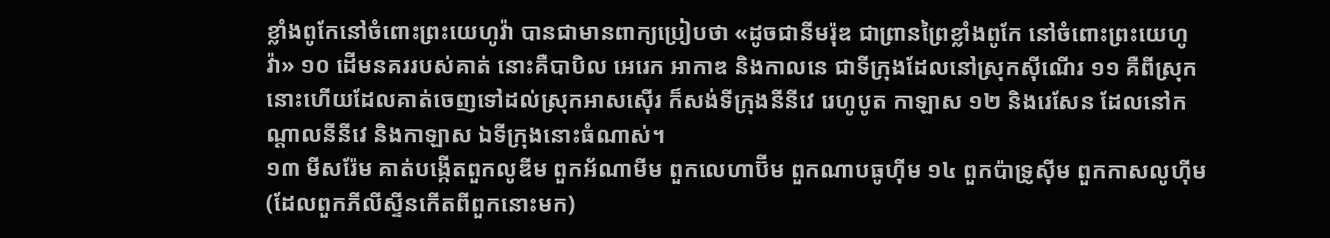ខ្លាំងពូកែនៅចំពោះព្រះយេហូវ៉ា បានជាមានពាក្យប្រៀបថា «ដូចជានីមរ៉ុឌ ជាព្រានព្រៃខ្លាំងពូកែ នៅចំពោះព្រះយេហូវ៉ា» ១០ ដើមនគររបស់គាត់ នោះគឺបាបិល អេរេក អាកាឌ និងកាលនេ ជាទីក្រុងដែលនៅស្រុកស៊ីណើរ ១១ គឺពីស្រុកនោះហើយដែលគាត់ចេញទៅដល់ស្រុកអាសស៊ើរ ក៏សង់ទីក្រុងនីនីវេ រេហូបូត កាឡាស ១២ និងរេសែន ដែលនៅកណ្តាលនីនីវេ និងកាឡាស ឯទីក្រុងនោះធំណាស់។
១៣ មីសរ៉ែម គាត់បង្កើតពួកលូឌីម ពួកអ័ណាមីម ពួកលេហាប៊ីម ពួកណាបធូហ៊ីម ១៤ ពួកប៉ាទ្រូស៊ីម ពួកកាសលូហ៊ីម (ដែលពួកភីលីស្ទីនកើតពីពួកនោះមក)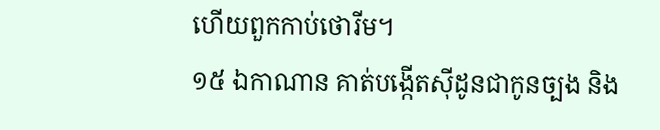ហើយពួកកាប់ថោរីម។
១៥ ឯកាណាន គាត់បង្កើតស៊ីដូនជាកូនច្បង និង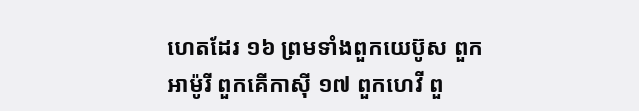ហេតដែរ ១៦ ព្រមទាំងពួកយេប៊ូស ពួកអាម៉ូរី ពួកគើកាស៊ី ១៧ ពួកហេវី ពួ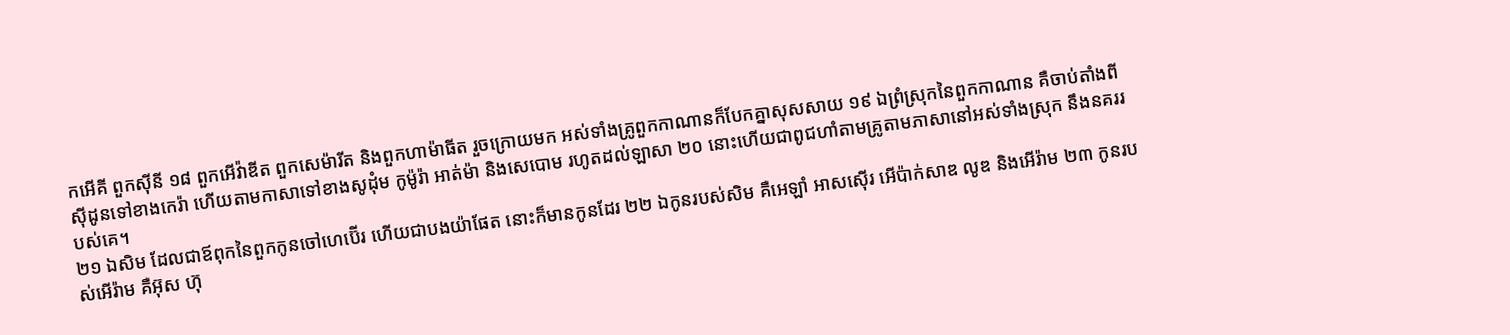កអើគី ពួកស៊ីនី ១៨ ពួកអើវ៉ាឌីត ពួកសេម៉ារីត និងពួកហាម៉ាធីត រួចក្រោយមក អស់ទាំងគ្រូពួកកាណានក៏បែកគ្នាសុសសាយ ១៩ ឯព្រំស្រុកនៃពួកកាណាន គឺចាប់តាំងពីស៊ីដូនទៅខាងកេរ៉ា ហើយតាមកាសាទៅខាងសូដុំម កូម៉ូរ៉ា អាត់ម៉ា និងសេបោម រហូតដល់ឡាសា ២០ នោះហើយជាពូជហាំតាមគ្រូតាមភាសានៅអស់ទាំងស្រុក នឹងនគររបស់គេ។
២១ ឯសិម ដែលជាឪពុកនៃពួកកូនចៅហេប៊ើរ ហើយជាបងយ៉ាផែត នោះក៏មានកូនដែរ ២២ ឯកូនរបស់សិម គឺអេឡាំ អាសស៊ើរ អើប៉ាក់សាឌ លូឌ និងអើរ៉ាម ២៣ កូនរបស់អើរ៉ាម គឺអ៊ុស ហ៊ុ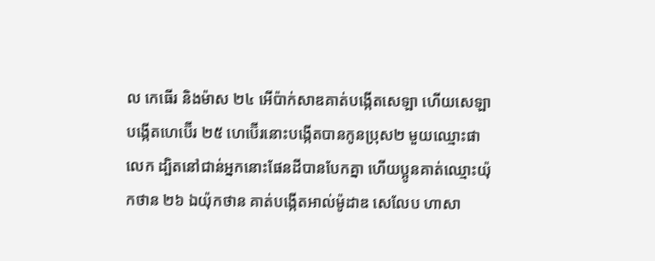ល កេធើរ និងម៉ាស ២៤ អើប៉ាក់សាឌគាត់បង្កើតសេឡា ហើយសេឡាបង្កើតហេប៊ើរ ២៥ ហេប៊ើរនោះបង្កើតបានកូនប្រុស២ មួយឈ្មោះផាលេក ដ្បិតនៅជាន់អ្នកនោះផែនដីបានបែកគ្នា ហើយប្អូនគាត់ឈ្មោះយ៉ុកថាន ២៦ ឯយ៉ុកថាន គាត់បង្កើតអាល់ម៉ូដាឌ សេលែប ហាសា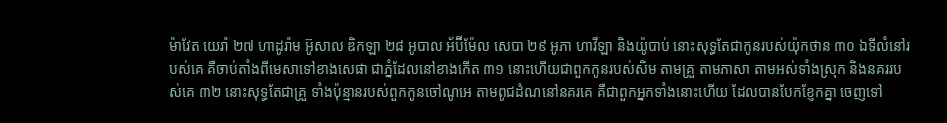ម៉ាវែត យេរ៉ា ២៧ ហាដូរ៉ាម អ៊ូសាល ឌិកឡា ២៨ អូបាល អ័ប៊ីម៉ែល សេបា ២៩ អូភា ហាវីឡា និងយ៉ូបាប់ នោះសុទ្ធតែជាកូនរបស់យ៉ុកថាន ៣០ ឯទីលំនៅរបស់គេ គឺចាប់តាំងពីមេសាទៅខាងសេផា ជាភ្នំដែលនៅខាងកើត ៣១ នោះហើយជាពួកកូនរបស់សិម តាមគ្រួ តាមភាសា តាមអស់ទាំងស្រុក និងនគររបស់គេ ៣២ នោះសុទ្ធតែជាគ្រួ ទាំងប៉ុន្មានរបស់ពួកកូនចៅណូអេ តាមពូជដំណនៅនគរគេ គឺជាពួកអ្នកទាំងនោះហើយ ដែលបានបែកខ្ញែកគ្នា ចេញទៅ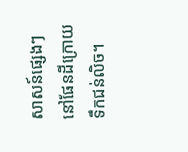សាសន៍ផ្សេងៗ នៅផែនដីក្រោយទឹកជន់លិច។